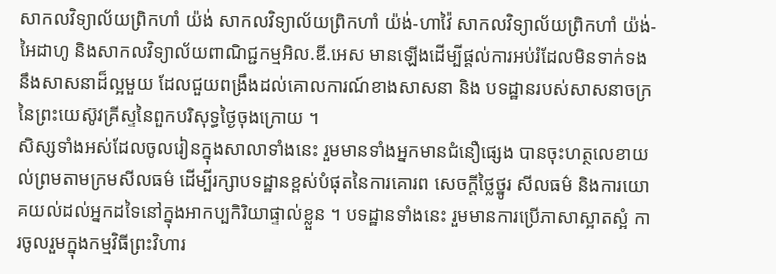សាកលវិទ្យាល័យព្រិកហាំ យ៉ង់ សាកលវិទ្យាល័យព្រិកហាំ យ៉ង់-ហាវ៉ៃ សាកលវិទ្យាល័យព្រិកហាំ យ៉ង់-អៃដាហូ និងសាកលវិទ្យាល័យពាណិជ្ជកម្មអិល.ឌី.អេស មានឡើងដើម្បីផ្ដល់ការអប់រំដែលមិនទាក់ទងនឹងសាសនាដ៏ល្អមួយ ដែលជួយពង្រឹងដល់គោលការណ៍ខាងសាសនា និង បទដ្ឋានរបស់សាសនាចក្រ នៃព្រះយេស៊ូវគ្រីស្ទនៃពួកបរិសុទ្ធថ្ងៃចុងក្រោយ ។
សិស្សទាំងអស់ដែលចូលរៀនក្នុងសាលាទាំងនេះ រួមមានទាំងអ្នកមានជំនឿផ្សេង បានចុះហត្ថលេខាយល់ព្រមតាមក្រមសីលធម៌ ដើម្បីរក្សាបទដ្ឋានខ្ពស់បំផុតនៃការគោរព សេចក្ដីថ្លៃថ្នូរ សីលធម៌ និងការយោគយល់ដល់អ្នកដទៃនៅក្នុងអាកប្បកិរិយាផ្ទាល់ខ្លួន ។ បទដ្ឋានទាំងនេះ រួមមានការប្រើភាសាស្អាតស្អំ ការចូលរួមក្នុងកម្មវិធីព្រះវិហារ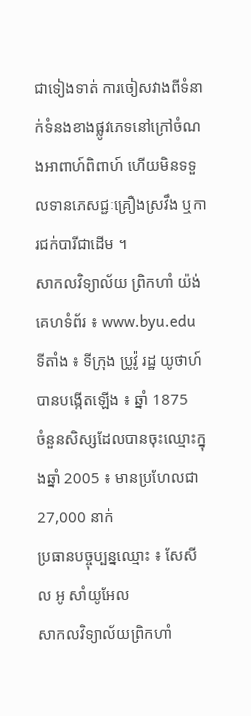ជាទៀងទាត់ ការចៀសវាងពីទំនាក់ទំនងខាងផ្លូវភេទនៅក្រៅចំណងអាពាហ៍ពិពាហ៍ ហើយមិនទទួលទានភេសជ្ជៈគ្រឿងស្រវឹង ឬការជក់បារីជាដើម ។
សាកលវិទ្យាល័យ ព្រិកហាំ យ៉ង់
គេហទំព័រ ៖ www.byu.edu
ទីតាំង ៖ ទីក្រុង ប្រូវ៉ូ រដ្ឋ យូថាហ៍
បានបង្កើតឡើង ៖ ឆ្នាំ 1875
ចំនួនសិស្សដែលបានចុះឈ្មោះក្នុងឆ្នាំ 2005 ៖ មានប្រហែលជា 27,000 នាក់
ប្រធានបច្ចុប្បន្នឈ្មោះ ៖ សែសីល អូ សាំយូអែល
សាកលវិទ្យាល័យព្រិកហាំ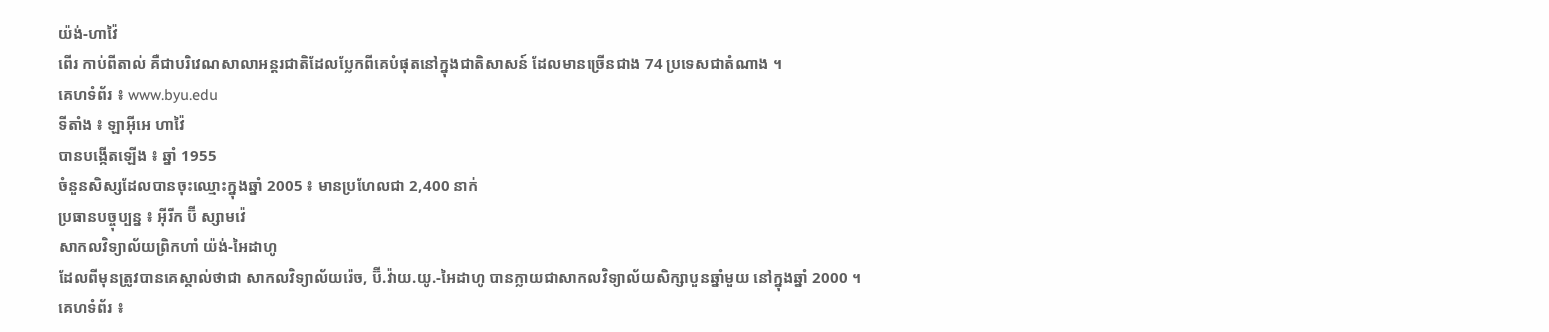យ៉ង់-ហាវ៉ៃ
ពើរ កាប់ពីតាល់ គឺជាបរិវេណសាលាអន្តរជាតិដែលប្លែកពីគេបំផុតនៅក្នុងជាតិសាសន៍ ដែលមានច្រើនជាង 74 ប្រទេសជាតំណាង ។
គេហទំព័រ ៖ www.byu.edu
ទីតាំង ៖ ឡាអ៊ីអេ ហាវ៉ៃ
បានបង្កើតឡើង ៖ ឆ្នាំ 1955
ចំនួនសិស្សដែលបានចុះឈ្មោះក្នុងឆ្នាំ 2005 ៖ មានប្រហែលជា 2,400 នាក់
ប្រធានបច្ចុប្បន្ន ៖ អ៊ីរីក ប៊ី ស្សាមវ៉េ
សាកលវិទ្យាល័យព្រិកហាំ យ៉ង់-អៃដាហូ
ដែលពីមុនត្រូវបានគេស្គាល់ថាជា សាកលវិទ្យាល័យរ៉េច, ប៊ី.វ៉ាយ.យូ.-អៃដាហូ បានក្លាយជាសាកលវិទ្យាល័យសិក្សាបួនឆ្នាំមួយ នៅក្នុងឆ្នាំ 2000 ។
គេហទំព័រ ៖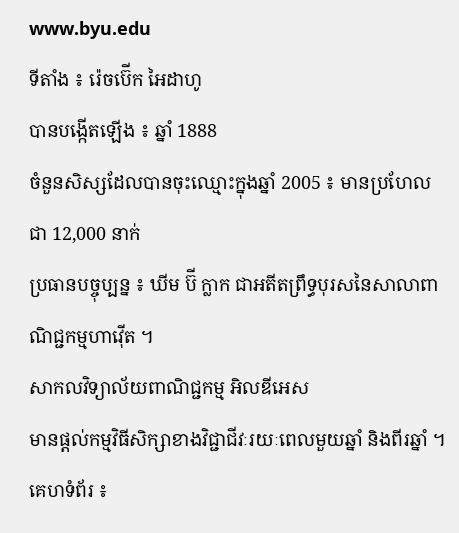www.byu.edu
ទីតាំង ៖ រ៉េចប៊ើក អៃដាហូ
បានបង្កើតឡើង ៖ ឆ្នាំ 1888
ចំនួនសិស្សដែលបានចុះឈ្មោះក្នុងឆ្នាំ 2005 ៖ មានប្រហែលជា 12,000 នាក់
ប្រធានបច្ចុប្បន្ន ៖ ឃីម ប៊ី ក្លាក ជាអតីតព្រឹទ្ធបុរសនៃសាលាពាណិជ្ជកម្មហាវ៉ើត ។
សាកលវិទ្យាល័យពាណិជ្ជកម្ម អិលឌីអេស
មានផ្ដល់កម្មវិធីសិក្សាខាងវិជ្ជាជីវៈរយៈពេលមួយឆ្នាំ និងពីរឆ្នាំ ។
គេហទំព័រ ៖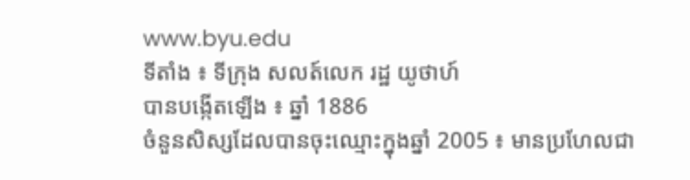www.byu.edu
ទីតាំង ៖ ទីក្រុង សលត៍លេក រដ្ឋ យូថាហ៍
បានបង្កើតឡើង ៖ ឆ្នាំ 1886
ចំនួនសិស្សដែលបានចុះឈ្មោះក្នុងឆ្នាំ 2005 ៖ មានប្រហែលជា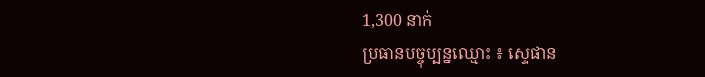1,300 នាក់
ប្រធានបច្ចុប្បន្នឈ្មោះ ៖ ស្ទេផាន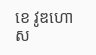ខេ វូឌហោស